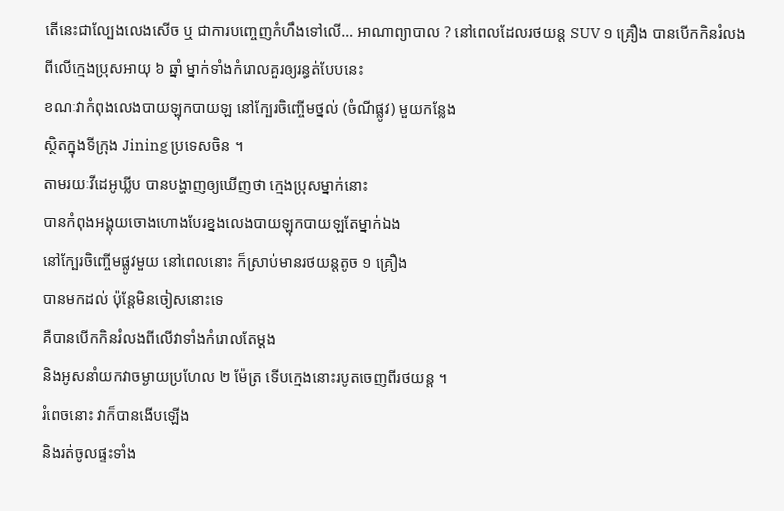តើនេះជាល្បែងលេងសើច ឬ ជាការបញ្ចេញកំហឹងទៅលើ… អាណាព្យាបាល ? នៅពេលដែលរថយន្ត SUV ១ គ្រឿង បានបើកកិនរំលង
ពីលើក្មេងប្រុសអាយុ ៦ ឆ្នាំ ម្នាក់ទាំងកំរោលគួរឲ្យរន្ធត់បែបនេះ
ខណៈវាកំពុងលេងបាយឡុកបាយឡ នៅក្បែរចិញ្ចើមថ្នល់ (ចំណីផ្លូវ) មួយកន្លែង
ស្ថិតក្នុងទីក្រុង Jining ប្រទេសចិន ។
តាមរយៈវីដេអូឃ្លីប បានបង្ហាញឲ្យឃើញថា ក្មេងប្រុសម្នាក់នោះ
បានកំពុងអង្គុយចោងហោងបែរខ្នងលេងបាយឡុកបាយឡតែម្នាក់ឯង
នៅក្បែរចិញ្ចើមផ្លូវមួយ នៅពេលនោះ ក៏ស្រាប់មានរថយន្តតូច ១ គ្រឿង
បានមកដល់ ប៉ុន្តែមិនចៀសនោះទេ
គឺបានបើកកិនរំលងពីលើវាទាំងកំរោលតែម្តង
និងអូសនាំយកវាចម្ងាយប្រហែល ២ ម៉ែត្រ ទើបក្មេងនោះរបូតចេញពីរថយន្ត ។
រំពេចនោះ វាក៏បានងើបឡើង
និងរត់ចូលផ្ទះទាំង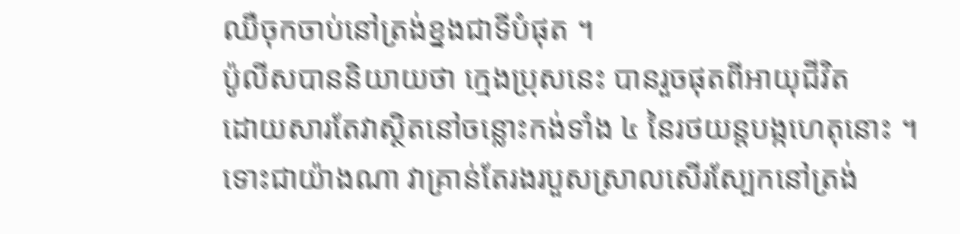ឈឺចុកចាប់នៅត្រង់ខ្នងជាទីបំផុត ។
ប៉ូលីសបាននិយាយថា ក្មេងប្រុសនេះ បានរួចផុតពីអាយុជីវិត
ដោយសារតែវាស្ថិតនៅចន្លោះកង់ទាំង ៤ នៃរថយន្តបង្កហេតុនោះ ។
ទោះជាយ៉ាងណា វាគ្រាន់តែរងរបួសស្រាលសើរស្បែកនៅត្រង់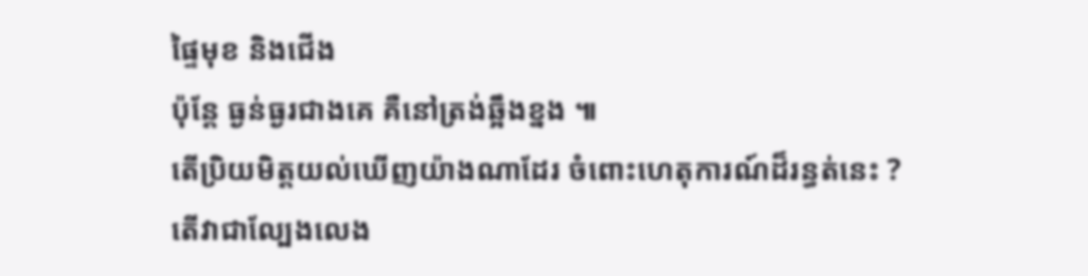ផ្ទៃមុខ និងជើង
ប៉ុន្តែ ធ្ងន់ធ្ងរជាងគេ គឺនៅត្រង់ឆ្អឹងខ្នង ៕
តើប្រិយមិត្តយល់ឃើញយ៉ាងណាដែរ ចំពោះហេតុការណ៍ដ៏រន្ធត់នេះ ? តើវាជាល្បែងលេង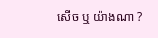សើច ឬ យ៉ាងណា ?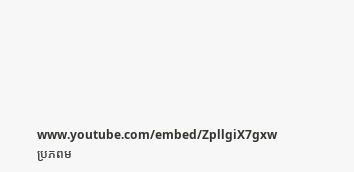www.youtube.com/embed/ZpllgiX7gxw
ប្រភពម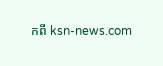កពី ksn-news.com